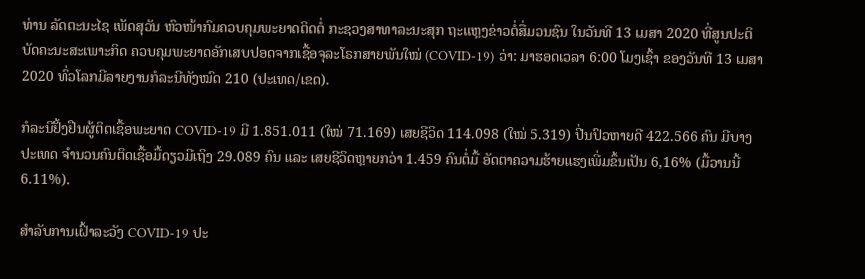ທ່ານ ລັດຕະນະໄຊ ເພັດສຸວັນ ຫົວໜ້າກົມຄວບຄຸມພະຍາດຕິດຕໍ່ ກະຊວງສາທາລະນະສຸກ ຖະແຫຼງຂ່າວຕໍ່ສື່ມວນຊົນ ໃນວັນທີ 13 ເມສາ 2020 ທີ່ສູນປະຕິບັດຄະນະສະເພາະກິດ ຄວບຄຸມພະຍາດອັກເສບປອດຈາກເຊື້ອຈຸລະໂຣກສາຍພັນໃໝ່ (COVID-19) ວ່າ: ມາຮອດເວລາ 6:00 ໂມງເຊົ້າ ຂອງວັນທີ 13 ເມສາ 2020 ທົ່ວໂລກມີລາຍງານກໍລະນີທັງໝົດ 210 (ປະເທດ/ເຂດ).

ກໍລະນີຢັ້ງຢືນຜູ້ຕິດເຊື້ອພະຍາດ COVID-19 ມີ 1.851.011 (ໃໝ່ 71.169) ເສຍຊີວິດ 114.098 (ໃໝ່ 5.319) ປີ່ນປົວຫາຍດີ 422.566 ຄົນ ມີບາງປະເທດ ຈຳນວນຄົນຕິດເຊື້ອມື້ດຽວມີເຖິງ 29.089 ຄົນ ແລະ ເສຍຊີວິດຫຼາຍກວ່າ 1.459 ຄົນຕໍ່ມື້ ອັດຕາຄວາມຮ້າຍແຮງເພີ່ມຂຶ້ນເປັນ 6,16% (ມື້ວານນີ້ 6.11%).

ສຳລັບການເຝົ້າລະວັງ COVID-19 ປະ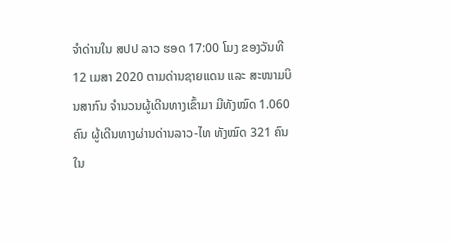ຈຳດ່ານໃນ ສປປ ລາວ ຮອດ 17:00 ໂມງ ຂອງວັນທີ 12 ເມສາ 2020 ຕາມດ່ານຊາຍແດນ ແລະ ສະໜາມບິນສາກົນ ຈຳນວນຜູ້ເດີນທາງເຂົ້າມາ ມີທັງໝົດ 1.060 ຄົນ ຜູ້ເດີນທາງຜ່ານດ່ານລາວ-ໄທ ທັງໝົດ 321 ຄົນ ໃນ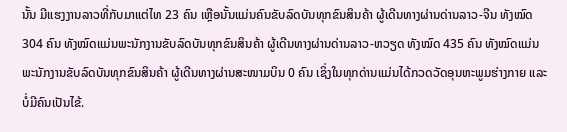ນັ້ນ ມີແຮງງານລາວທີ່ກັບມາແຕ່ໄທ 23 ຄົນ ເຫຼືອນັ້ນແມ່ນຄົນຂັບລົດບັນທຸກຂົນສິນຄ້າ ຜູ້ເດີນທາງຜ່ານດ່ານລາວ-ຈີນ ທັງໝົດ 304 ຄົນ ທັງໝົດແມ່ນພະນັກງານຂັບລົດບັນທຸກຂົນສິນຄ້າ ຜູ້ເດີນທາງຜ່ານດ່ານລາວ-ຫວຽດ ທັງໝົດ 435 ຄົນ ທັງໝົດແມ່ນພະນັກງານຂັບລົດບັນທຸກຂົນສິນຄ້າ ຜູ້ເດີນທາງຜ່ານສະໜາມບິນ 0 ຄົນ ເຊິ່ງໃນທຸກດ່ານແມ່ນໄດ້ກວດວັດອຸນຫະພູມຮ່າງກາຍ ແລະ ບໍ່ມີຄົນເປັນໄຂ້.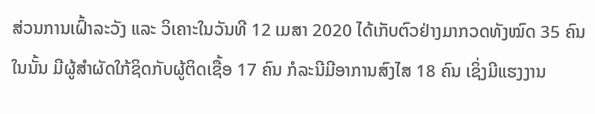ສ່ວນການເຝົ້າລະວັງ ແລະ ວິເຄາະໃນວັນທີ 12 ເມສາ 2020 ໄດ້ເກັບຕົວຢ່າງມາກວດທັງໝົດ 35 ຄົນ ໃນນັ້ນ ມີຜູ້ສຳຜັດໃກ້ຊິດກັບຜູ້ຕິດເຊື້ອ 17 ຄົນ ກໍລະນີມີອາການສົງໄສ 18 ຄົນ ເຊິ່ງມີແຮງງານ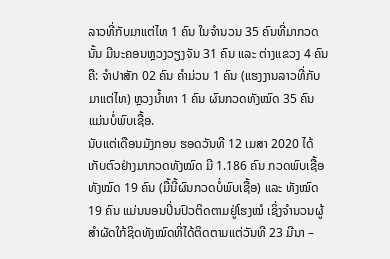ລາວທີ່ກັບມາແຕ່ໄທ 1 ຄົນ ໃນຈຳນວນ 35 ຄົນທີ່ມາກວດນັ້ນ ມີນະຄອນຫຼວງວຽງຈັນ 31 ຄົນ ແລະ ຕ່າງແຂວງ 4 ຄົນ ຄື: ຈຳປາສັກ 02 ຄົນ ຄຳມ່ວນ 1 ຄົນ (ແຮງງານລາວທີ່ກັບມາແຕ່ໄທ) ຫຼວງນ້ຳທາ 1 ຄົນ ຜົນກວດທັງໝົດ 35 ຄົນ ແມ່ນບໍ່ພົບເຊື້ອ.
ນັບແຕ່ເດືອນມັງກອນ ຮອດວັນທີ 12 ເມສາ 2020 ໄດ້ເກັບຕົວຢ່າງມາກວດທັງໝົດ ມີ 1.186 ຄົນ ກວດພົບເຊື້ອທັງໝົດ 19 ຄົນ (ມື້ນີ້ຜົນກວດບໍ່ພົບເຊື້ອ) ແລະ ທັງໝົດ 19 ຄົນ ແມ່ນນອນປິ່ນປົວຕິດຕາມຢູ່ໂຮງໝໍ ເຊິ່ງຈຳນວນຜູ້ສຳຜັດໃກ້ຊິດທັງໝົດທີ່ໄດ້ຕິດຕາມແຕ່ວັນທີ 23 ມີນາ –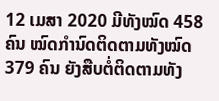12 ເມສາ 2020 ມີທັງໝົດ 458 ຄົນ ໝົດກຳນົດຕິດຕາມທັງໝົດ 379 ຄົນ ຍັງສືບຕໍ່ຕິດຕາມທັງ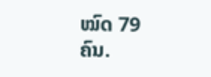ໝົດ 79 ຄົນ.